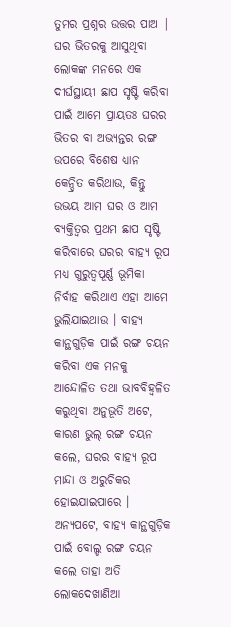ତୁମର ପ୍ରଶ୍ନର ଉତ୍ତର ପାଅ |
ଘର ଭିତରକୁ ଆସୁଥିବା ଲୋକଙ୍କ ମନରେ ଏକ ଦୀର୍ଘସ୍ଥାୟୀ ଛାପ ସୃଷ୍ଟି କରିବା ପାଇଁ ଆମେ ପ୍ରାୟତଃ ଘରର ଭିତର ବା ଅଭ୍ୟନ୍ତର ରଙ୍ଗ ଉପରେ ବିଶେଷ ଧ୍ୟାନ କେନ୍ଦ୍ରିତ କରିଥାଉ, କିନ୍ତୁ ଉଭୟ ଆମ ଘର ଓ ଆମ ବ୍ୟକ୍ତିତ୍ୱର ପ୍ରଥମ ଛାପ ସୃଷ୍ଟି କରିବାରେ ଘରର ବାହ୍ୟ ରୂପ ମଧ୍ୟ ଗୁରୁତ୍ୱପୂର୍ଣ୍ଣ ଭୂମିକା ନିର୍ବାହ କରିଥାଏ ଏହା ଆମେ ଭୁଲିଯାଇଥାଉ । ବାହ୍ୟ କାନ୍ଥଗୁଡ଼ିକ ପାଇଁ ରଙ୍ଗ ଚୟନ କରିବା ଏକ ମନକୁ ଆନ୍ଦୋଳିତ ତଥା ଭାବବିହ୍ୱଳିତ କରୁଥିବା ଅନୁଭୂତି ଅଟେ, କାରଣ ଭୁଲ୍ ରଙ୍ଗ ଚୟନ କଲେ, ଘରର ବାହ୍ୟ ରୂପ ମାନ୍ଦା ଓ ଅରୁଚିକର ହୋଇଯାଇପାରେ । ଅନ୍ୟପଟେ, ବାହ୍ୟ କାନ୍ଥଗୁଡ଼ିକ ପାଇଁ ବୋଲ୍ଡ ରଙ୍ଗ ଚୟନ କଲେ ତାହା ଅତି ଲୋକଦେଖାଣିଆ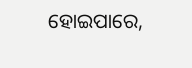ହୋଇପାରେ,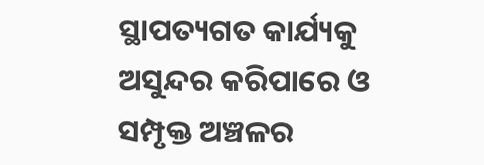ସ୍ଥାପତ୍ୟଗତ କାର୍ଯ୍ୟକୁ ଅସୁନ୍ଦର କରିପାରେ ଓ ସମ୍ପୃକ୍ତ ଅଞ୍ଚଳର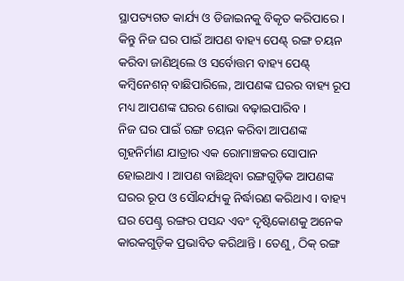ସ୍ଥାପତ୍ୟଗତ କାର୍ଯ୍ୟ ଓ ଡିଜାଇନକୁ ବିକୃତ କରିପାରେ । କିନ୍ତୁ ନିଜ ଘର ପାଇଁ ଆପଣ ବାହ୍ୟ ପେଣ୍ଟ୍ ରଙ୍ଗ ଚୟନ କରିବା ଜାଣିଥିଲେ ଓ ସର୍ବୋତ୍ତମ ବାହ୍ୟ ପେଣ୍ଟ୍ କମ୍ବିନେଶନ୍ ବାଛିପାରିଲେ, ଆପଣଙ୍କ ଘରର ବାହ୍ୟ ରୂପ ମଧ୍ୟ ଆପଣଙ୍କ ଘରର ଶୋଭା ବଢ଼ାଇପାରିବ ।
ନିଜ ଘର ପାଇଁ ରଙ୍ଗ ଚୟନ କରିବା ଆପଣଙ୍କ ଗୃହନିର୍ମାଣ ଯାତ୍ରାର ଏକ ରୋମାଞ୍ଚକର ସୋପାନ ହୋଇଥାଏ । ଆପଣ ବାଛିଥିବା ରଙ୍ଗଗୁଡ଼ିକ ଆପଣଙ୍କ ଘରର ରୂପ ଓ ସୌନ୍ଦର୍ଯ୍ୟକୁ ନିର୍ଦ୍ଧାରଣ କରିଥାଏ । ବାହ୍ୟ ଘର ପେଣ୍ଟ୍ର ରଙ୍ଗର ପସନ୍ଦ ଏବଂ ଦୃଷ୍ଟିକୋଣକୁ ଅନେକ କାରକଗୁଡ଼ିକ ପ୍ରଭାବିତ କରିଥାନ୍ତି । ତେଣୁ, ଠିକ୍ ରଙ୍ଗ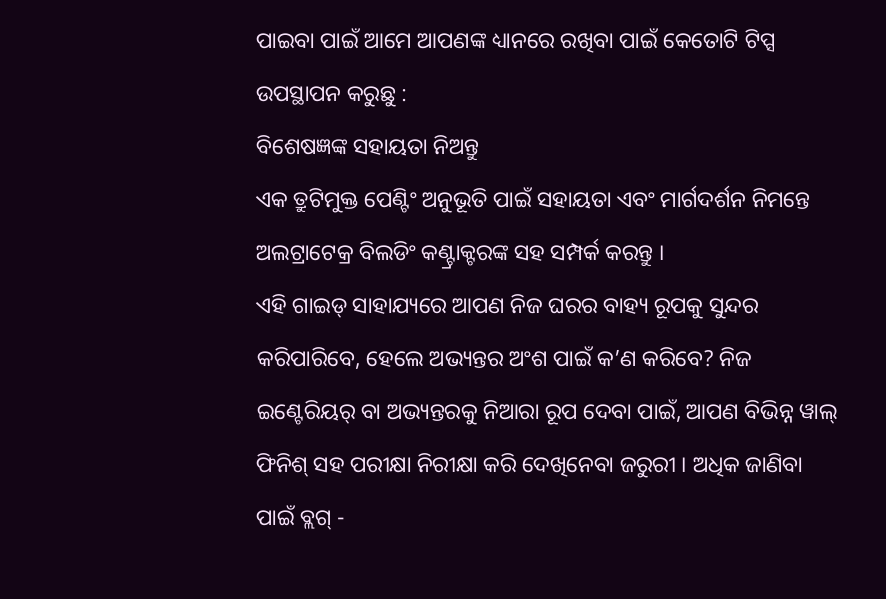ପାଇବା ପାଇଁ ଆମେ ଆପଣଙ୍କ ଧ୍ୟାନରେ ରଖିବା ପାଇଁ କେତୋଟି ଟିପ୍ସ ଉପସ୍ଥାପନ କରୁଛୁ :
ବିଶେଷଜ୍ଞଙ୍କ ସହାୟତା ନିଅନ୍ତୁ
ଏକ ତ୍ରୁଟିମୁକ୍ତ ପେଣ୍ଟିଂ ଅନୁଭୂତି ପାଇଁ ସହାୟତା ଏବଂ ମାର୍ଗଦର୍ଶନ ନିମନ୍ତେ ଅଲଟ୍ରାଟେକ୍ର ବିଲଡିଂ କଣ୍ଟ୍ରାକ୍ଟରଙ୍କ ସହ ସମ୍ପର୍କ କରନ୍ତୁ ।
ଏହି ଗାଇଡ୍ ସାହାଯ୍ୟରେ ଆପଣ ନିଜ ଘରର ବାହ୍ୟ ରୂପକୁ ସୁନ୍ଦର କରିପାରିବେ, ହେଲେ ଅଭ୍ୟନ୍ତର ଅଂଶ ପାଇଁ କ’ଣ କରିବେ? ନିଜ ଇଣ୍ଟେରିୟର୍ ବା ଅଭ୍ୟନ୍ତରକୁ ନିଆରା ରୂପ ଦେବା ପାଇଁ, ଆପଣ ବିଭିନ୍ନ ୱାଲ୍ ଫିନିଶ୍ ସହ ପରୀକ୍ଷା ନିରୀକ୍ଷା କରି ଦେଖିନେବା ଜରୁରୀ । ଅଧିକ ଜାଣିବା ପାଇଁ ବ୍ଲଗ୍ -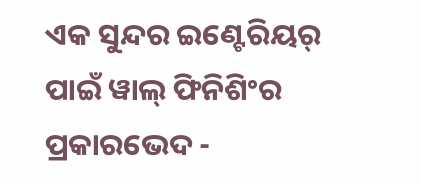ଏକ ସୁନ୍ଦର ଇଣ୍ଟେରିୟର୍ ପାଇଁ ୱାଲ୍ ଫିନିଶିଂର ପ୍ରକାରଭେଦ -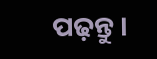ପଢ଼ନ୍ତୁ ।